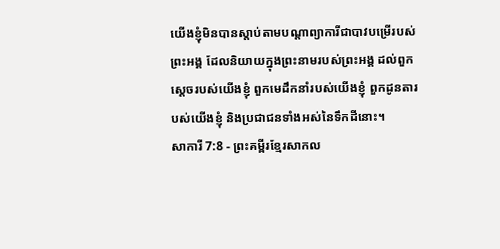យើងខ្ញុំមិនបានស្ដាប់តាមបណ្ដាព្យាការីជាបាវបម្រើរបស់ព្រះអង្គ ដែលនិយាយក្នុងព្រះនាមរបស់ព្រះអង្គ ដល់ពួកស្ដេចរបស់យើងខ្ញុំ ពួកមេដឹកនាំរបស់យើងខ្ញុំ ពួកដូនតារបស់យើងខ្ញុំ និងប្រជាជនទាំងអស់នៃទឹកដីនោះ។
សាការី 7:8 - ព្រះគម្ពីរខ្មែរសាកល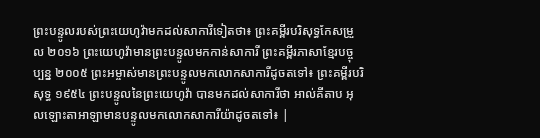ព្រះបន្ទូលរបស់ព្រះយេហូវ៉ាមកដល់សាការីទៀតថា៖ ព្រះគម្ពីរបរិសុទ្ធកែសម្រួល ២០១៦ ព្រះយេហូវ៉ាមានព្រះបន្ទូលមកកាន់សាការី ព្រះគម្ពីរភាសាខ្មែរបច្ចុប្បន្ន ២០០៥ ព្រះអម្ចាស់មានព្រះបន្ទូលមកលោកសាការីដូចតទៅ៖ ព្រះគម្ពីរបរិសុទ្ធ ១៩៥៤ ព្រះបន្ទូលនៃព្រះយេហូវ៉ា បានមកដល់សាការីថា អាល់គីតាប អុលឡោះតាអាឡាមានបន្ទូលមកលោកសាការីយ៉ាដូចតទៅ៖ |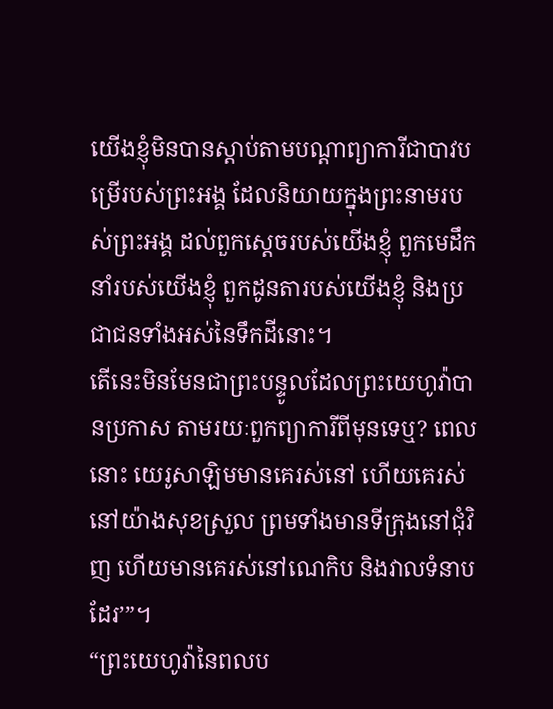យើងខ្ញុំមិនបានស្ដាប់តាមបណ្ដាព្យាការីជាបាវបម្រើរបស់ព្រះអង្គ ដែលនិយាយក្នុងព្រះនាមរបស់ព្រះអង្គ ដល់ពួកស្ដេចរបស់យើងខ្ញុំ ពួកមេដឹកនាំរបស់យើងខ្ញុំ ពួកដូនតារបស់យើងខ្ញុំ និងប្រជាជនទាំងអស់នៃទឹកដីនោះ។
តើនេះមិនមែនជាព្រះបន្ទូលដែលព្រះយេហូវ៉ាបានប្រកាស តាមរយៈពួកព្យាការីពីមុនទេឬ? ពេលនោះ យេរូសាឡិមមានគេរស់នៅ ហើយគេរស់នៅយ៉ាងសុខស្រួល ព្រមទាំងមានទីក្រុងនៅជុំវិញ ហើយមានគេរស់នៅណេកិប និងវាលទំនាបដែរ’”។
“ព្រះយេហូវ៉ានៃពលប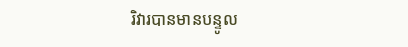រិវារបានមានបន្ទូល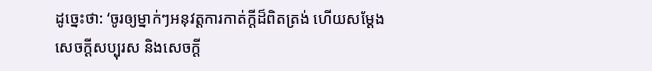ដូច្នេះថា: ‘ចូរឲ្យម្នាក់ៗអនុវត្តការកាត់ក្ដីដ៏ពិតត្រង់ ហើយសម្ដែងសេចក្ដីសប្បុរស និងសេចក្ដី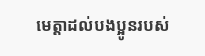មេត្តាដល់បងប្អូនរបស់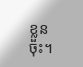ខ្លួនចុះ។